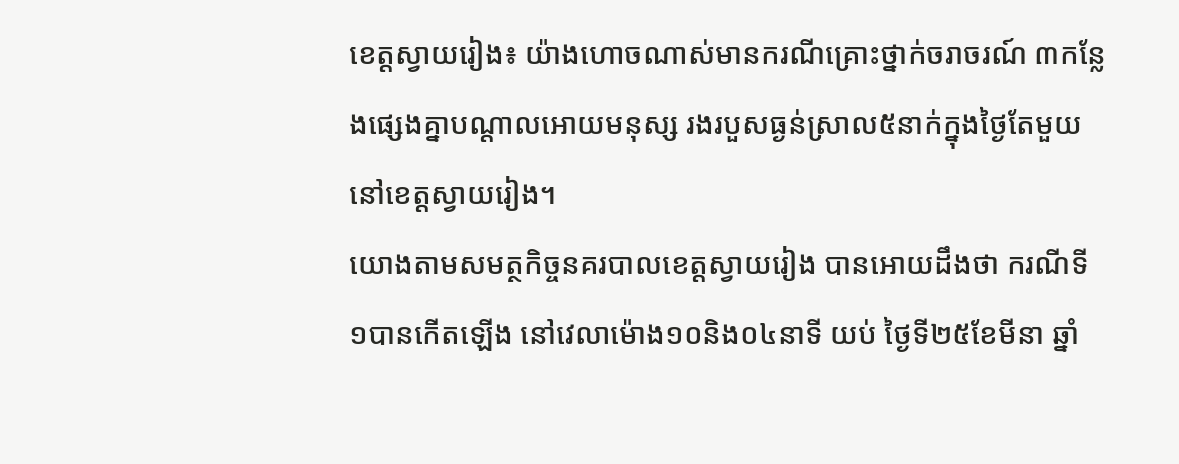ខេត្តស្វាយរៀង៖ យ៉ាងហោចណាស់មានករណីគ្រោះថ្នាក់ចរាចរណ៍ ៣កន្លែងផ្សេងគ្នាបណ្ដាលអោយមនុស្ស រងរបួសធ្ងន់ស្រាល៥នាក់ក្នុងថ្ងៃតែមួយនៅខេត្តស្វាយរៀង។
យោងតាមសមត្ថកិច្ចនគរបាលខេត្តស្វាយរៀង បានអោយដឹងថា ករណីទី១បានកើតឡើង នៅវេលាម៉ោង១០និង០៤នាទី យប់ ថ្ងៃទី២៥ខែមីនា ឆ្នាំ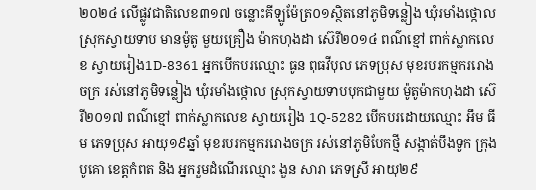២០២៤ លើផ្លូវជាតិលេខ៣១៧ ចន្លោះគីឡូម៉ែត្រ០១ស្ថិតនៅភូមិទន្លៀង ឃុំរមាំងថ្កោល ស្រុកស្វាយទាប មានម៉ូតូ មួយគ្រឿង ម៉ាកហុងដា ស៊េរី២០១៤ ពណ៌ខ្មៅ ពាក់ស្លាកលេខ ស្វាយរៀង1D-8361 អ្នកបើកបរឈ្មោះ ធូន ពុធវីបុល ភេទប្រុស មុខរបរកម្មកររោងចក្រ រស់នៅភូមិទន្លៀង ឃុំរមាំងថ្កោល ស្រុកស្វាយទាបបុកជាមួយ ម៉ូតូម៉ាកហុងដា ស៊េរី២០១៧ ពណ៌ខ្មៅ ពាក់ស្លាកលេខ ស្វាយរៀង 1Q-5282 បើកបរដោយឈ្មោះ អឹម ធីម ភេទប្រុស អាយុ១៩ឆ្នាំ មុខរបរកម្មកររោងចក្រ រស់នៅភូមិបែកថ្មី សង្កាត់បឹងទូក ក្រុងបូគោ ខេត្តកំពត និង អ្នករួមដំណើរឈ្មោះ ងួន សារា ភេទស្រី អាយុ២៩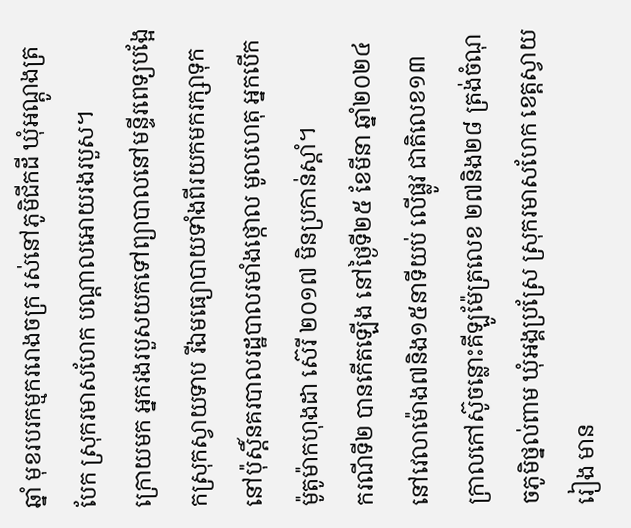ឆ្នាំ មុខរបរកម្មកររោងចក្រ រស់នៅភូមិជីកដី ឃុំអណ្តូងត្របែក ស្រុករមាសហែក បណ្ដាលអោយរងរបួស។
ក្រោយមក អ្នករងរបួសយកទៅព្យាបាលនៅមន្ទីរពេទ្យបង្អែកស្រុកស្វាយទាប រីឯមធ្យោបាយទាំងពីរយកមករក្សាទុកនៅប៉ុស្តិ៍នគរបាលរដ្ឋបាលរមាំងថ្កោល មូលហេតុ អ្នកបើកម៉ូតូម៉ាកហុងដា ស៊េរី ២០១៧ មិនប្រកាន់ស្តាំ។
ករណីទី២ បានកើតឡើង នៅថ្ងៃទី២៥ ខែមីនា ឆ្នាំ២០២៤ នៅវេលាម៉ោង៧និង១៥នាទីយប់ លើផ្លូវ ជាតិលេខ១៣ក្រាលកៅស៊ូចន្លោះគីឡូម៉ែត្រលេខ ២៧និង២៨ ត្រង់ចំណុចភូមិថ្នល់ពាម ឃុំអង្គប្រស្រែ ស្រុករមាសហែក ខេត្តស្វាយរៀង មាន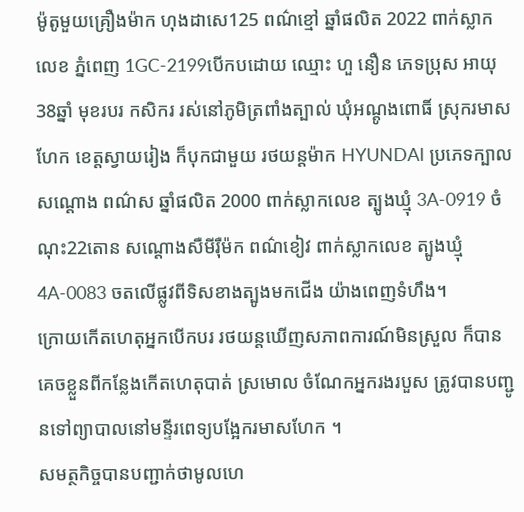ម៉ូតូមួយគ្រឿងម៉ាក ហុងដាសេ125 ពណ៌ខ្មៅ ឆ្នាំផលិត 2022 ពាក់ស្លាកលេខ ភ្នំពេញ 1GC-2199បើកបដោយ ឈ្មោះ ហួ នឿន ភេទប្រុស អាយុ 38ឆ្នាំ មុខរបរ កសិករ រស់នៅភូមិត្រពាំងត្បាល់ ឃុំអណ្ដូងពោធិ៍ ស្រុករមាសហែក ខេត្តស្វាយរៀង ក៏បុកជាមួយ រថយន្ដម៉ាក HYUNDAI ប្រភេទក្បាលសណ្ដោង ពណ៌ស ឆ្នាំផលិត 2000 ពាក់ស្លាកលេខ ត្បូងឃ្មុំ 3A-0919 ចំណុះ22តោន សណ្ដោងសឺមីរ៉ឺម៉ក ពណ៌ខៀវ ពាក់ស្លាកលេខ ត្បូងឃ្មុំ 4A-0083 ចតលើផ្លូវពីទិសខាងត្បូងមកជើង យ៉ាងពេញទំហឹង។
ក្រោយកើតហេតុអ្នកបើកបរ រថយន្តឃើញសភាពការណ៍មិនស្រួល ក៏បានគេចខ្លួនពីកន្លែងកើតហេតុបាត់ ស្រមោល ចំណែកអ្នករងរបួស ត្រូវបានបញ្ជូនទៅព្យាបាលនៅមន្ទីរពេទ្យបង្អែករមាសហែក ។
សមត្ថកិច្ចបានបញ្ជាក់ថាមូលហេ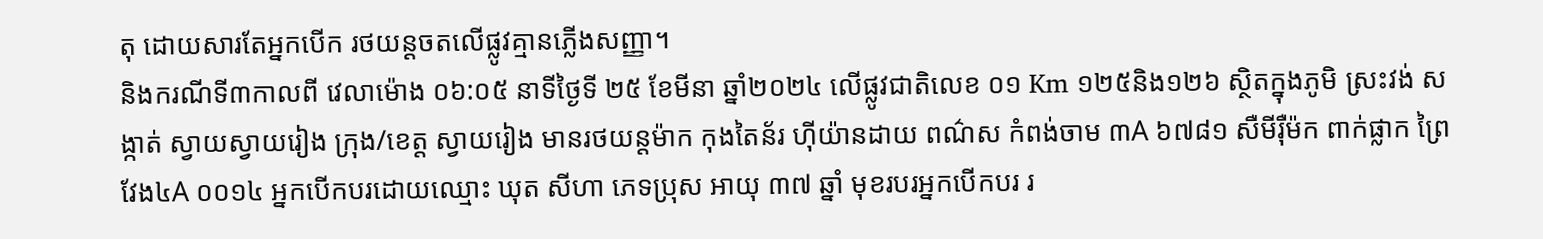តុ ដោយសារតែអ្នកបើក រថយន្ដចតលើផ្លូវគ្មានភ្លើងសញ្ញា។
និងករណីទី៣កាលពី វេលាម៉ោង ០៦:០៥ នាទីថ្ងៃទី ២៥ ខែមីនា ឆ្នាំ២០២៤ លើផ្លូវជាតិលេខ ០១ Km ១២៥និង១២៦ ស្ថិតក្នុងភូមិ ស្រះវង់ សង្កាត់ ស្វាយស្វាយរៀង ក្រុង/ខេត្ត ស្វាយរៀង មានរថយន្តម៉ាក កុងតៃន័រ ហុីយ៉ានដាយ ពណ៌ស កំពង់ចាម ៣A ៦៧៨១ សឺមីរុឺម៉ក ពាក់ផ្លាក ព្រៃវែង៤A ០០១៤ អ្នកបើកបរដោយឈ្មោះ ឃុត សីហា ភេទប្រុស អាយុ ៣៧ ឆ្នាំ មុខរបរអ្នកបើកបរ រ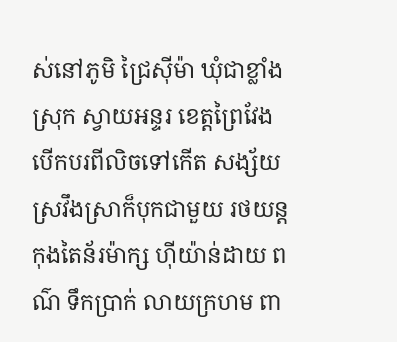ស់នៅភូមិ ជ្រៃសុីម៉ា ឃុំជាខ្លាំង ស្រុក ស្វាយអន្ទរ ខេត្តព្រៃវែង បើកបរពីលិចទៅកើត សង្ស័យស្រវឹងស្រាក៏បុកជាមួយ រថយន្តកុងតៃន័រម៉ាក្ស ហុីយ៉ាន់ដាយ ពណ៌ ទឹកប្រាក់ លាយក្រហម ពា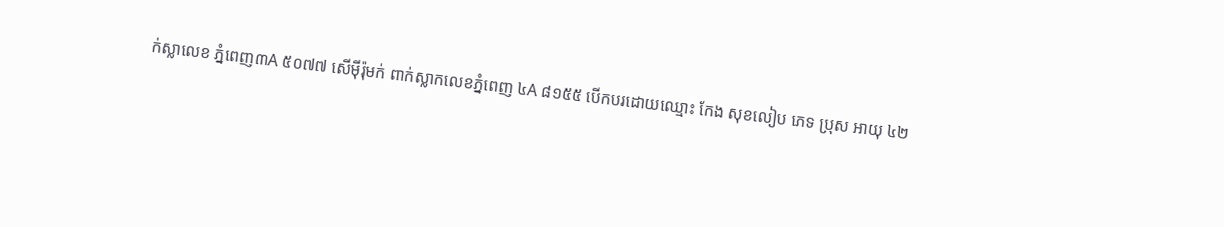ក់ស្លាលេខ ភ្នំពេញ៣A ៥០៧៧ សើមុីរ៉ុមក់ ពាក់ស្លាកលេខភ្នំពេញ ៤A ៨១៥៥ បើកបរដោយឈ្មោះ កែង សុខលៀប ភេទ ប្រុស អាយុ ៤២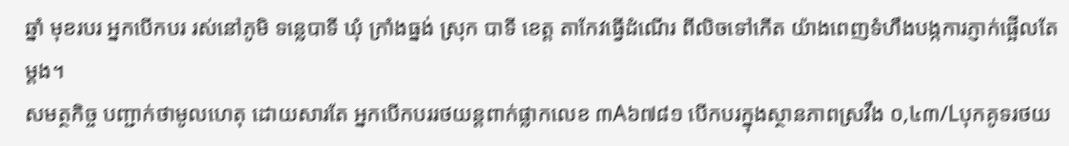ឆ្នាំ មុខរបរ អ្នកបើកបរ រស់នៅភូមិ ទន្លេបាទី ឃុំ ក្រាំងធ្នង់ ស្រុក បាទី ខេត្ត តាកែវធ្វើដំណើរ ពីលិចទៅកើត យ៉ាងពេញទំហឹងបង្កការភ្ញាក់ផ្អើលតែម្ដង។
សមត្ថកិច្ច បញ្ជាក់ថាមូលហេតុ ដោយសារតែ អ្នកបើកបររថយន្តពាក់ផ្លាកលេខ ៣A៦៧៨១ បើកបរក្នុងស្ថានភាពស្រវឹង ០,៤៣/Lបុកគូទរថយ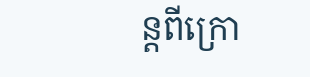ន្តពីក្រោ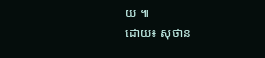យ ៕
ដោយ៖ សុថាន